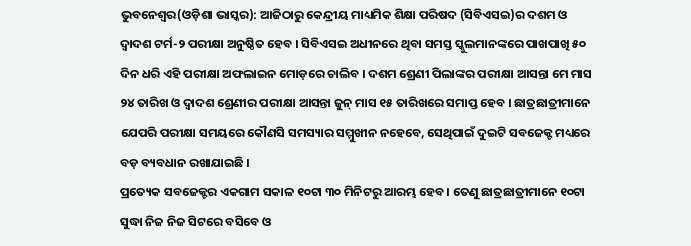ଭୁବନେଶ୍ୱର(ଓଡ଼ିଶା ଭାସ୍କର): ଆଜିଠାରୁ କେନ୍ଦ୍ରୀୟ ମାଧ୍ୟମିକ ଶିକ୍ଷା ପରିଷଦ (ସିବିଏସଇ)ର ଦଶମ ଓ ଦ୍ୱାଦଶ ଟର୍ମ-୨ ପରୀକ୍ଷା ଅନୁଷ୍ଠିତ ହେବ । ସିବିଏସଇ ଅଧୀନରେ ଥିବା ସମସ୍ତ ସ୍କୁଲମାନଙ୍କରେ ପାଖପାଖି ୫୦ ଦିନ ଧରି ଏହି ପରୀକ୍ଷା ଅଫଲାଇନ ମୋଡ଼ରେ ଚାଲିବ । ଦଶମ ଶ୍ରେଣୀ ପିଲାଙ୍କର ପରୀକ୍ଷା ଆସନ୍ତା ମେ ମାସ ୨୪ ତାରିଖ ଓ ଦ୍ୱାଦଶ ଶ୍ରେଣୀର ପରୀକ୍ଷା ଆସନ୍ତା ଜୁନ୍ ମାସ ୧୫ ତାରିଖରେ ସମାପ୍ତ ହେବ । ଛାତ୍ରଛାତ୍ରୀମାନେ ଯେପରି ପରୀକ୍ଷା ସମୟରେ କୌଣସି ସମସ୍ୟାର ସମ୍ମୁଖୀନ ନହେବେ, ସେଥିପାଇଁ ଦୁଇଟି ସବଜେକ୍ଟ ମଧ୍ୟରେ ବଡ଼ ବ୍ୟବଧାନ ରଖାଯାଇଛି ।
ପ୍ରତ୍ୟେକ ସବଜେକ୍ଟର ଏକଗାମ ସକାଳ ୧୦ଟା ୩୦ ମିନିଟରୁ ଆରମ୍ଭ ହେବ । ତେଣୁ ଛାତ୍ରଛାତ୍ରୀମାନେ ୧୦ଟା ସୁଦ୍ଧା ନିଜ ନିଜ ସିଟରେ ବସିବେ ଓ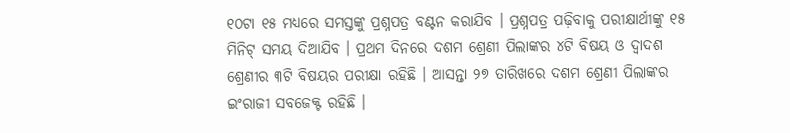୧୦ଟା ୧୫ ମଧ୍ୟରେ ସମସ୍ତଙ୍କୁ ପ୍ରଶ୍ନପତ୍ର ବଣ୍ଟନ କରାଯିବ । ପ୍ରଶ୍ନପତ୍ର ପଢ଼ିବାକୁ ପରୀକ୍ଷାର୍ଥୀଙ୍କୁ ୧୫ ମିନିଟ୍ ସମୟ ଦିଆଯିବ । ପ୍ରଥମ ଦିନରେ ଦଶମ ଶ୍ରେଣୀ ପିଲାଙ୍କର ୪ଟି ବିଷୟ ଓ ଦ୍ୱାଦଶ ଶ୍ରେଣୀର ୩ଟି ବିଷୟର ପରୀକ୍ଷା ରହିଛି । ଆସନ୍ତା ୨୭ ତାରିଖରେ ଦଶମ ଶ୍ରେଣୀ ପିଲାଙ୍କର ଇଂରାଜୀ ସବଜେକ୍ଟ ରହିଛି ।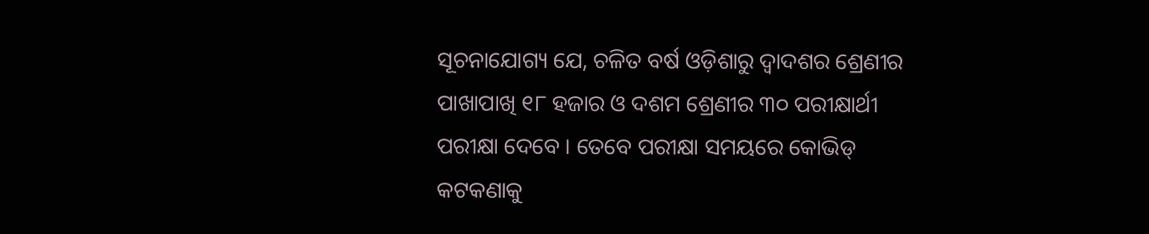ସୂଚନାଯୋଗ୍ୟ ଯେ, ଚଳିତ ବର୍ଷ ଓଡ଼ିଶାରୁ ଦ୍ୱାଦଶର ଶ୍ରେଣୀର ପାଖାପାଖି ୧୮ ହଜାର ଓ ଦଶମ ଶ୍ରେଣୀର ୩୦ ପରୀକ୍ଷାର୍ଥୀ ପରୀକ୍ଷା ଦେବେ । ତେବେ ପରୀକ୍ଷା ସମୟରେ କୋଭିଡ୍ କଟକଣାକୁ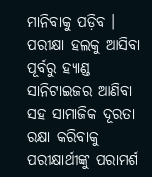ମାନିବାକୁ ପଡ଼ିବ । ପରୀକ୍ଷା ହଲକୁ ଆସିବା ପୂର୍ବରୁ ହ୍ୟାଣ୍ଡ ସାନିଟାଇଜର ଆଣିବା ସହ ସାମାଜିକ ଦୂରତା ରକ୍ଷା କରିବାକୁ ପରୀକ୍ଷାର୍ଥୀଙ୍କୁ ପରାମର୍ଶ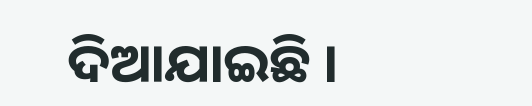ଦିଆଯାଇଛି ।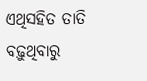ଏଥିସହିତ ତାତି ବଢ଼ୁଥିବାରୁ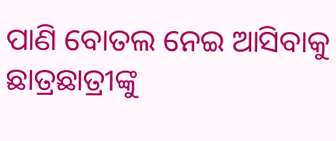ପାଣି ବୋତଲ ନେଇ ଆସିବାକୁ ଛାତ୍ରଛାତ୍ରୀଙ୍କୁ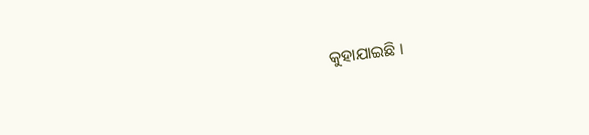କୁହାଯାଇଛି ।